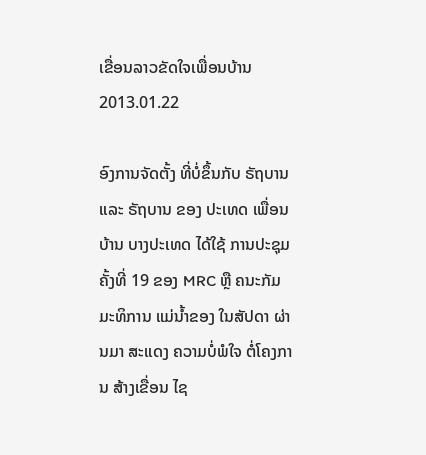ເຂື່ອນລາວຂັດໃຈເພື່ອນບ້ານ
2013.01.22

ອົງການຈັດຕັ້ງ ທີ່ບໍ່ຂຶ້ນກັບ ຣັຖບານ ແລະ ຣັຖບານ ຂອງ ປະເທດ ເພື່ອນບ້ານ ບາງປະເທດ ໄດ້ໃຊ້ ການປະຊຸມ ຄັ້ງທີ່ 19 ຂອງ MRC ຫຼື ຄນະກັມມະທິການ ແມ່ນໍ້າຂອງ ໃນສັປດາ ຜ່ານມາ ສະແດງ ຄວາມບໍ່ພໍໃຈ ຕໍ່ໂຄງການ ສ້າງເຂື່ອນ ໄຊ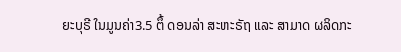ຍະບຸຣີ ໃນມູນຄ່າ3.5 ຕຶ້ ດອນລ່າ ສະຫະຣັຖ ແລະ ສາມາດ ຜລິດກະ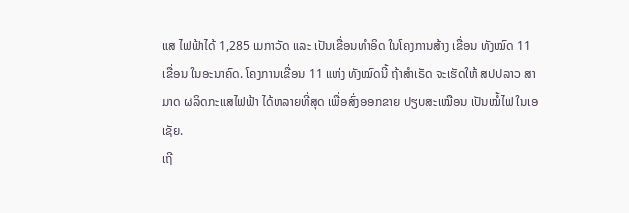ແສ ໄຟຟ້າໄດ້ 1,285 ເມກາວັດ ແລະ ເປັນເຂື່ອນທໍາອິດ ໃນໂຄງການສ້າງ ເຂື່ອນ ທັງໝົດ 11 ເຂື່ອນ ໃນອະນາຄົດ. ໂຄງການເຂື່ອນ 11 ແຫ່ງ ທັງໝົດນີ້ ຖ້າສໍາເຣັດ ຈະເຮັດໃຫ້ ສປປລາວ ສາມາດ ຜລິດກະແສໄຟຟ້າ ໄດ້ຫລາຍທີ່ສຸດ ເພື່ອສົ່ງອອກຂາຍ ປຽບສະເໝືອນ ເປັນໝໍ້ໄຟ ໃນເອເຊັຍ.
ເຖີ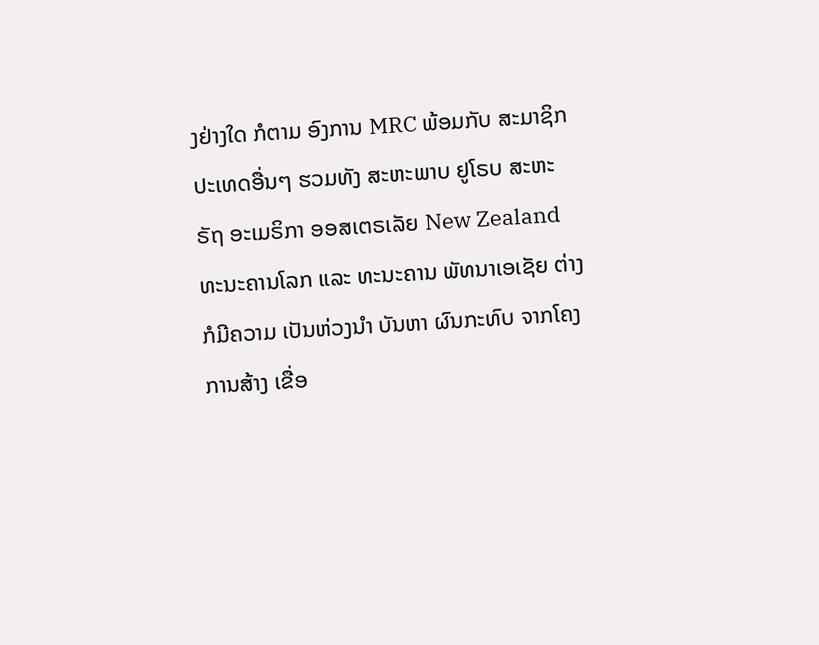ງຢ່າງໃດ ກໍຕາມ ອົງການ MRC ພ້ອມກັບ ສະມາຊິກ ປະເທດອື່ນໆ ຮວມທັງ ສະຫະພາບ ຢູໂຣບ ສະຫະຣັຖ ອະເມຣິກາ ອອສເຕຣເລັຍ New Zealand ທະນະຄານໂລກ ແລະ ທະນະຄານ ພັທນາເອເຊັຍ ຕ່າງກໍມີຄວາມ ເປັນຫ່ວງນໍາ ບັນຫາ ຜົນກະທົບ ຈາກໂຄງການສ້າງ ເຂື່ອ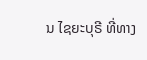ນ ໄຊຍະບຸຣີ ທີ່ທາງ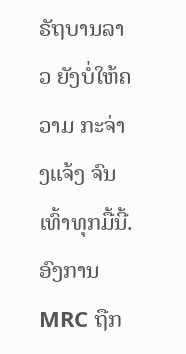ຣັຖບານລາວ ຍັງບໍ່ໃຫ້ຄວາມ ກະຈ່າງແຈ້ງ ຈົນເທົ້າທຸກມື້ນີ້.
ອົງການ MRC ຖືກ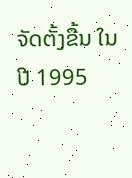ຈັດຕັ້ງຂື້ນ ໃນ ປີ 1995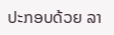ປະກອບດ້ວຍ ລາ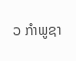ວ ກໍາພູຊາ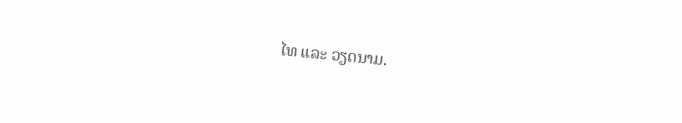ໄທ ແລະ ວຽດນາມ.